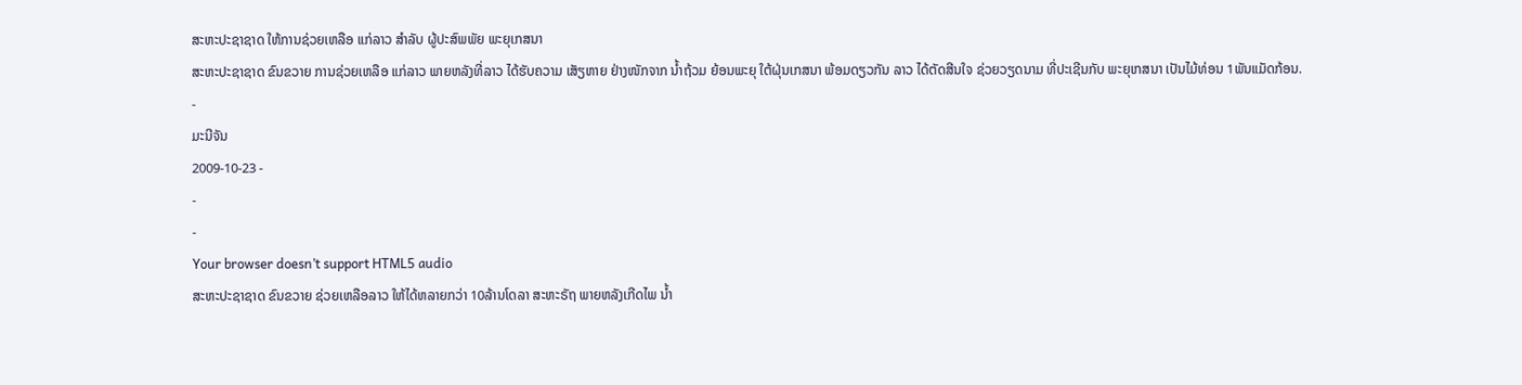ສະຫະປະຊາຊາດ ໃຫ້ການຊ່ວຍເຫລືອ ແກ່ລາວ ສໍາລັບ ຜູ້ປະສົພພັຍ ພະຍຸເກສນາ
ສະຫະປະຊາຊາດ ຂົນຂວາຍ ການຊ່ວຍເຫລືອ ແກ່ລາວ ພາຍຫລັງທີ່ລາວ ໄດ້ຮັບຄວາມ ເສັຽຫາຍ ຢ່າງໜັກຈາກ ນໍ້າຖ້ວມ ຍ້ອນພະຍຸ ໃຕ້ຝຸ່ນເກສນາ ພ້ອມດຽວກັນ ລາວ ໄດ້ຕັດສີນໃຈ ຊ່ວຍວຽດນາມ ທີ່ປະເຊີນກັບ ພະຍຸເກສນາ ເປັນໄມ້ທ່ອນ 1ພັນແມັດກ້ອນ.
-
ມະນີຈັນ
2009-10-23 -
-
-
Your browser doesn’t support HTML5 audio
ສະຫະປະຊາຊາດ ຂົນຂວາຍ ຊ່ວຍເຫລືອລາວ ໃຫ້ໄດ້ຫລາຍກວ່າ 10ລ້ານໂດລາ ສະຫະຣັຖ ພາຍຫລັງເກີດໄພ ນໍ້າ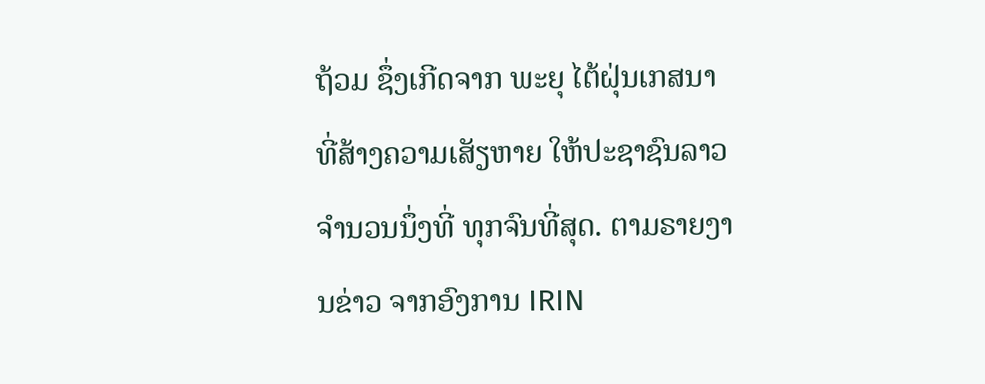ຖ້ວມ ຊຶ່ງເກີດຈາກ ພະຍຸ ໄຕ້ຝຸ່ນເກສນາ ທີ່ສ້າງຄວາມເສັຽຫາຍ ໃຫ້ປະຊາຊົນລາວ ຈໍານວນນຶ່ງທີ່ ທຸກຈົນທີ່ສຸດ. ຕາມຣາຍງານຂ່າວ ຈາກອົງການ IRIN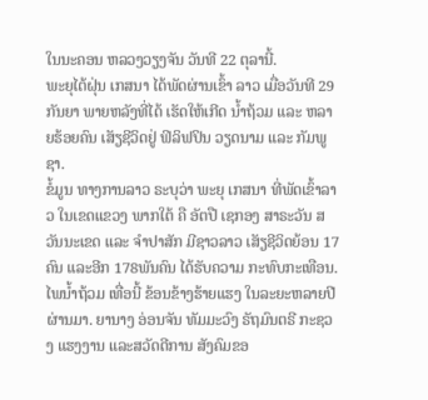ໃນນະຄອນ ຫລວງວຽງຈັນ ວັນທີ 22 ຕຸລານີ້.
ພະຍຸໄຕ້ຝຸ່ນ ເກສນາ ໄດ້ພັດຜ່ານເຂົ້າ ລາວ ເມື່ອວັນທີ 29 ກັນຍາ ພາຍຫລັງທີ່ໄດ້ ເຮັດໃຫ້ເກີດ ນໍ້າຖ້ວມ ແລະ ຫລາຍຮ້ອຍຄົນ ເສັຽຊີວິດຢູ່ ຟິລິຟປິນ ວຽດນາມ ແລະ ກັມພູຊາ.
ຂໍ້ມູນ ທາງການລາວ ຣະບຸວ່າ ພະຍຸ ເກສນາ ທີ່ພັດເຂົ້າລາວ ໃນເຂດແຂວງ ພາກໃຕ້ ຄື ອັຕປື ເຊກອງ ສາຣະວັນ ສວັນນະເຂດ ແລະ ຈໍາປາສັກ ມີຊາວລາວ ເສັຽຊີວິດຍ້ອນ 17 ຄົນ ແລະອີກ 178ພັນຄົນ ໄດ້ຮັບຄວາມ ກະທົບກະເທືອນ.
ໄພນໍ້າຖ້ວມ ເທື່ອນີ້ ຂ້ອນຂ້າງຮ້າຍແຮງ ໃນລະຍະຫລາຍປີ ຜ່ານມາ. ຍານາງ ອ່ອນຈັນ ທັມມະວົງ ຣັຖມົນຕຣີ ກະຊວງ ແຮງງານ ແລະສວັດດີການ ສັງຄົມຂອ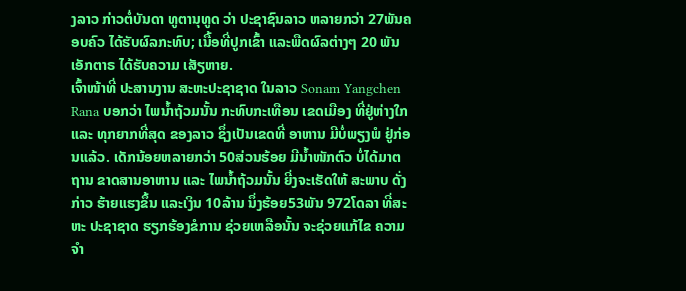ງລາວ ກ່າວຕໍ່ບັນດາ ທູຕານຸທູດ ວ່າ ປະຊາຊົນລາວ ຫລາຍກວ່າ 27ພັນຄອບຄົວ ໄດ້ຮັບຜົລກະທົບ; ເນື້ອທີ່ປູກເຂົ້າ ແລະພືດຜົລຕ່າງໆ 20 ພັນເອັກຕາຣ ໄດ້ຮັບຄວາມ ເສັຽຫາຍ.
ເຈົ້າໜ້າທີ່ ປະສານງານ ສະຫະປະຊາຊາດ ໃນລາວ Sonam Yangchen Rana ບອກວ່າ ໄພນໍ້າຖ້ວມນັ້ນ ກະທົບກະເທືອນ ເຂດເມືອງ ທີ່ຢູ່ຫ່າງໃກ ແລະ ທຸກຍາກທີ່ສຸດ ຂອງລາວ ຊຶ່ງເປັນເຂດທີ່ ອາຫານ ມີບໍ່ພຽງພໍ ຢູ່ກ່ອນແລ້ວ. ເດັກນ້ອຍຫລາຍກວ່າ 50ສ່ວນຮ້ອຍ ມີນໍ້າໜັກຕົວ ບໍ່ໄດ້ມາຕຖານ ຂາດສານອາຫານ ແລະ ໄພນໍ້າຖ້ວມນັ້ນ ຍີ່ງຈະເຮັດໃຫ້ ສະພາບ ດັ່ງກ່າວ ຮ້າຍແຮງຂຶ້ນ ແລະເງິນ 10ລ້ານ ນຶ່ງຮ້ອຍ53ພັນ 972ໂດລາ ທີ່ສະຫະ ປະຊາຊາດ ຮຽກຮ້ອງຂໍການ ຊ່ວຍເຫລືອນັ້ນ ຈະຊ່ວຍແກ້ໄຂ ຄວາມຈໍາ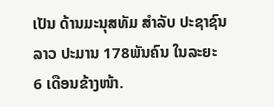ເປັນ ດ້ານມະນຸສທັມ ສໍາລັບ ປະຊາຊົນລາວ ປະມານ 178ພັນຄົນ ໃນລະຍະ 6 ເດືອນຂ້າງໜ້າ.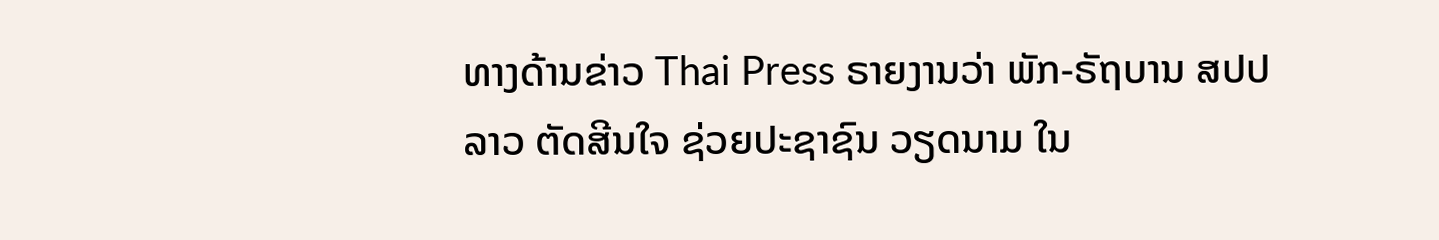ທາງດ້ານຂ່າວ Thai Press ຣາຍງານວ່າ ພັກ-ຣັຖບານ ສປປລາວ ຕັດສີນໃຈ ຊ່ວຍປະຊາຊົນ ວຽດນາມ ໃນ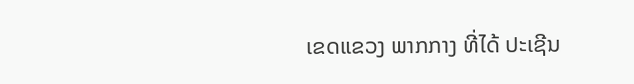ເຂດແຂວງ ພາກກາງ ທີ່ໄດ້ ປະເຊີນ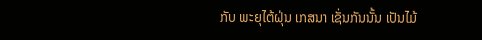ກັບ ພະຍຸໄຕ້ຝຸ່ນ ເກສນາ ເຊັ່ນກັນນັ້ນ ເປັນໄມ້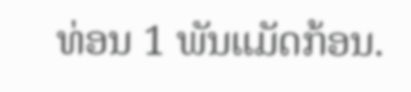ທ່ອນ 1 ພັນແມັດກ້ອນ.